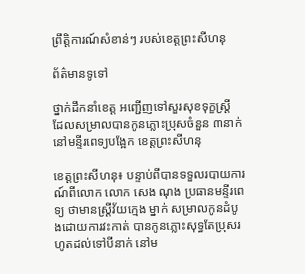ព្រឹត្តិការណ៍សំខាន់ៗ របស់ខេត្តព្រះសីហនុ

ព័ត៌មានទូទៅ

ថ្នាក់ដឹកនាំខេត្ត អញ្ជើញទៅសួរសុខទុក្ខស្រ្តី ដែលសម្រាលបានកូនភ្លោះប្រុសចំនួន ៣នាក់ នៅមន្ទីរពេទ្យបង្អែក ខេត្តព្រះសីហនុ

ខេត្តព្រះសីហនុ៖ បន្ទាប់ពីបានទទួលរបាយការណ៍ពីលោក លោក សេង ណុង ប្រធានមន្ទីរពេទ្យ ថាមានស្ត្រីវ័យក្មេង ម្នាក់ សម្រាលកូនដំបូងដោយការវះកាត់ បានកូនភ្លោះសុទ្ធតែប្រុសរហូតដល់ទៅបីនាក់ នៅម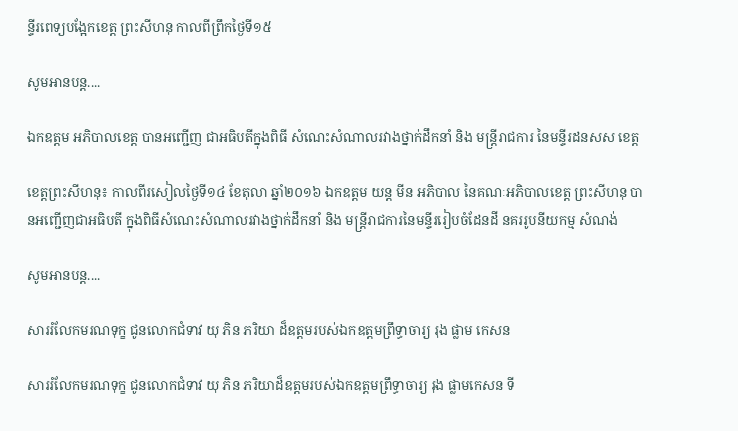ន្ទីរពេទ្យបង្អែកខេត្ត ព្រះសីហនុ កាលពីព្រឹកថ្ងៃទី១៥

សូមអានបន្ត....

ឯកឧត្តម អភិបាលខេត្ត បានអញ្ជើញ ជាអធិបតីក្នុងពិធី សំណេះសំណាលរវាងថ្នាក់ដឹកនាំ និង មន្ត្រីរាជការ នៃមន្ទីរដនសស ខេត្ត

ខេត្តព្រះសីហនុ៖ កាលពីរសៀលថ្ងៃទី១៤ ខែតុលា ឆ្នាំ២០១៦ ឯកឧត្តម យន្ត មីន អភិបាល នៃគណៈអភិបាលខេត្ត ព្រះសីហនុ បានអញ្ជើញជាអធិបតី ក្នុងពិធីសំណេះសំណាលរវាងថ្នាក់ដឹកនាំ និង មន្ត្រីរាជការនៃមន្ទីររៀបចំដែនដី នគររូបនីយកម្ម សំណង់

សូមអានបន្ត....

សាររំលែកមរណទុក្ខ ជូនលោកជំទាវ យុ ភិន ភរិយា ដ៏ឧត្តមរបស់ឯកឧត្តមព្រឹទ្ធាចារ្យ រុង ផ្លាម កេសន

សាររំលែកមរណទុក្ខ ជូនលោកជំទាវ យុ ភិន ភរិយាដ៏ឧត្តមរបស់ឯកឧត្តមព្រឹទ្ធាចារ្យ រុង ផ្លាមកេសន ទី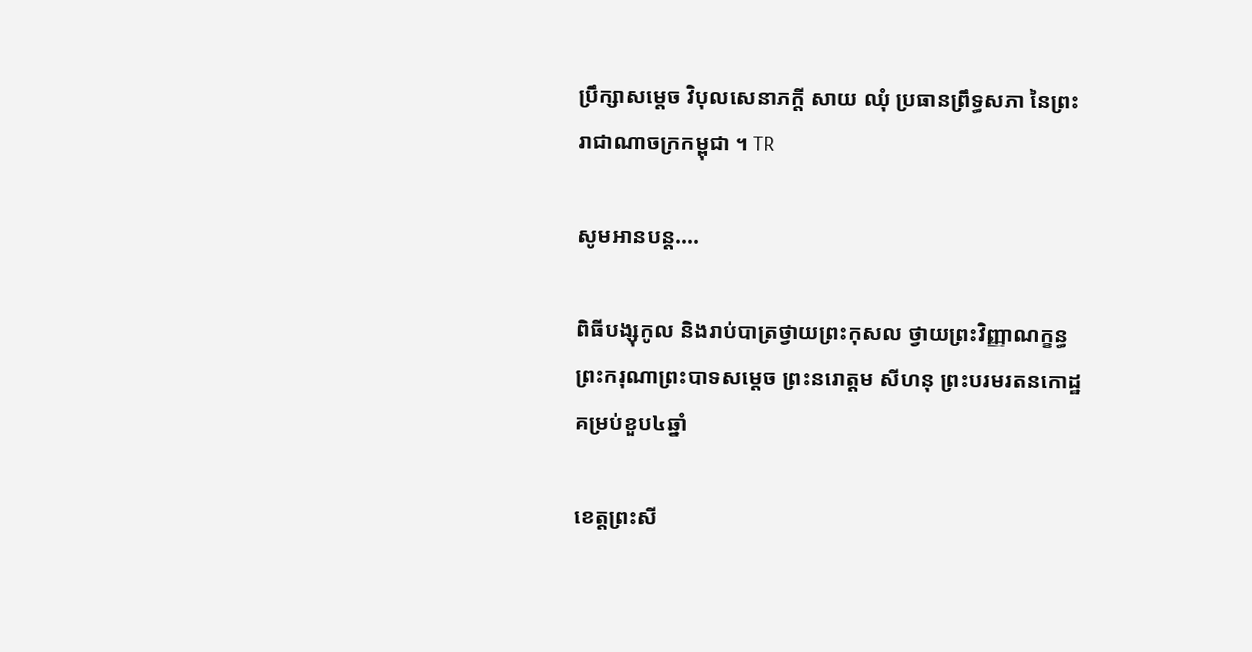ប្រឹក្សាសម្តេច វិបុលសេនាភក្តី សាយ ឈុំ ប្រធានព្រឹទ្ធសភា នៃព្រះរាជាណាចក្រកម្ពុជា ។ TR

សូមអានបន្ត....

ពិធីបង្សុកូល និងរាប់បាត្រថ្វាយព្រះកុសល ថ្វាយព្រះវិញ្ញាណក្ខន្ធ ព្រះករុណាព្រះបាទសម្ដេច ព្រះនរោត្ដម សីហនុ ព្រះបរមរតនកោដ្ឋគម្រប់ខួប៤ឆ្នាំ

ខេត្តព្រះសី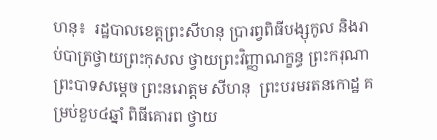ហនុ៖  រដ្ឋបាលខេត្តព្រះសីហនុ ប្រារព្វពិធីបង្សុកូល និងរាប់បាត្រថ្វាយព្រះកុសល ថ្វាយព្រះវិញ្ញាណក្ខន្ធ ព្រះករុណាព្រះបាទសម្ដេច ព្រះនរោត្ដម សីហនុ  ព្រះបរមរតនកោដ្ឋ គម្រប់ខួប៤ឆ្នាំ ពិធីគោរព ថ្វាយ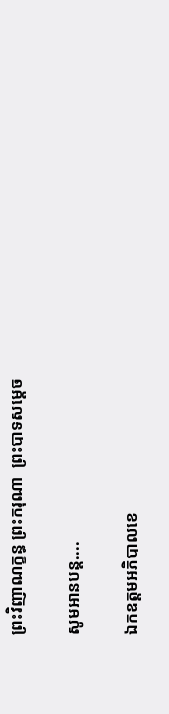ព្រះវិញាណក្ខន្ធ ព្រះករុណា  ព្រះបាទសម្ដេច

សូមអានបន្ត....

ឯកឧត្តមអភិបាលខេ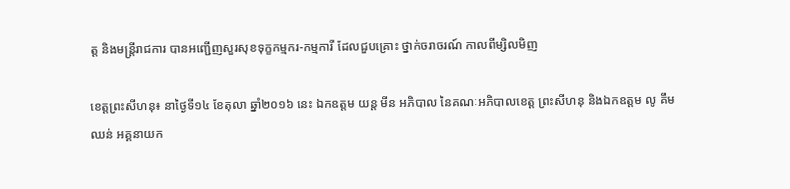ត្ត និងមន្រ្តីរាជការ បានអញ្ជើញសួរសុខទុក្ខកម្មករ-កម្មការី ដែលជួបគ្រោះ ថ្នាក់ចរាចរណ៍ កាលពីម្សិលមិញ

ខេត្តព្រះសីហនុ៖ នាថ្ងៃទី១៤ ខែតុលា ឆ្នាំ២០១៦ នេះ ឯកឧត្តម យន្ត មីន អភិបាល នៃគណៈអភិបាលខេត្ត ព្រះសីហនុ និងឯកឧត្តម លូ គឹមឈន់ អគ្គនាយក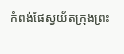កំពង់ផែស្វយ័តក្រុងព្រះ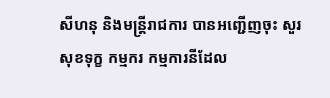សីហនុ និងមន្រ្តីរាជការ បានអញ្ជើញចុះ សួរសុខទុក្ខ កម្មករ កម្មការនីដែល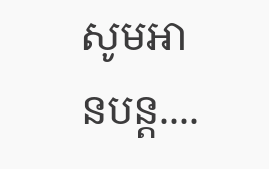សូមអានបន្ត....